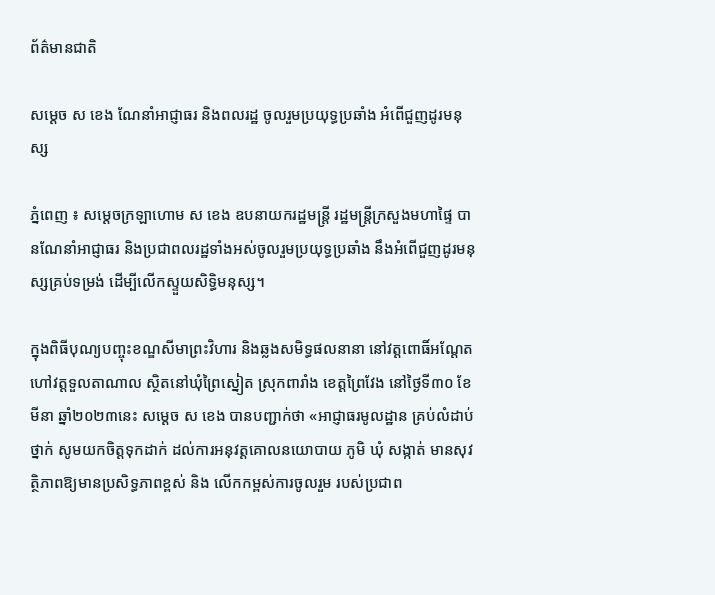ព័ត៌មានជាតិ

សម្ដេច ស ខេង ណែនាំអាជ្ញាធរ និងពលរដ្ឋ ចូលរួមប្រយុទ្ធប្រឆាំង អំពើជួញដូរមនុស្ស

ភ្នំពេញ ៖ សម្ដេចក្រឡាហោម ស ខេង ឧបនាយករដ្ឋមន្ត្រី រដ្ឋមន្ត្រីក្រសួងមហាផ្ទៃ បានណែនាំអាជ្ញាធរ និងប្រជាពលរដ្ឋទាំងអស់ចូលរួមប្រយុទ្ធប្រឆាំង នឹងអំពើជួញដូរមនុស្សគ្រប់ទម្រង់ ដើម្បីលើកស្ទួយសិទ្ធិមនុស្ស។

ក្នុងពិធីបុណ្យបញ្ចុះខណ្ឌសីមាព្រះវិហារ និងឆ្លងសមិទ្ធផលនានា នៅវត្តពោធិ៍អណ្តែត ហៅវត្តទួលតាណាល ស្ថិតនៅឃុំព្រៃស្នៀត ស្រុកពារាំង ខេត្តព្រៃវែង នៅថ្ងៃទី៣០ ខែមីនា ឆ្នាំ២០២៣នេះ សម្ដេច ស ខេង បានបញ្ជាក់ថា «អាជ្ញាធរមូលដ្ឋាន គ្រប់លំដាប់ថ្នាក់ សូមយកចិត្តទុកដាក់ ដល់ការអនុវត្តគោលនយោបាយ ភូមិ ឃុំ សង្កាត់ មានសុវត្ថិភាពឱ្យមានប្រសិទ្ធភាពខ្ពស់ និង លើកកម្ពស់ការចូលរួម របស់ប្រជាព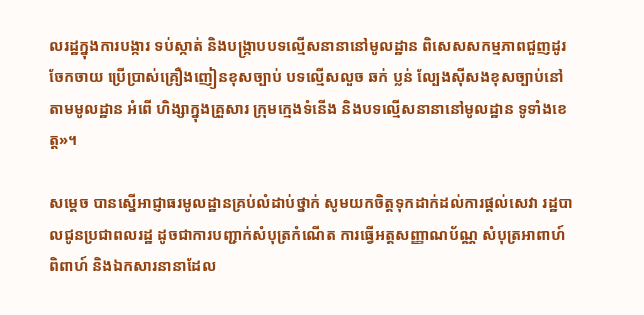លរដ្ឋក្នុងការបង្ការ ទប់ស្កាត់ និងបង្ក្រាបបទល្មើសនានានៅមូលដ្ឋាន ពិសេសសកម្មភាពជួញដូរចែកចាយ ប្រើប្រាស់គ្រឿងញៀនខុសច្បាប់ បទល្មើសលួច ឆក់ ប្លន់ ល្បែងស៊ីសងខុសច្បាប់នៅតាមមូលដ្ឋាន អំពើ ហិង្សាក្នុងគ្រួសារ ក្រុមក្មេងទំនើង និងបទល្មើសនានានៅមូលដ្ឋាន ទូទាំងខេត្ត»។

សម្ដេច បានស្នើអាជ្ញាធរមូលដ្ឋានគ្រប់លំដាប់ថ្នាក់ សូមយកចិត្តទុកដាក់ដល់ការផ្តល់សេវា រដ្ឋបាលជូនប្រជាពលរដ្ឋ ដូចជាការបញ្ជាក់សំបុត្រកំណើត ការធ្វើអត្តសញ្ញាណប័ណ្ណ សំបុត្រអាពាហ៍ពិពាហ៍ និងឯកសារនានាដែល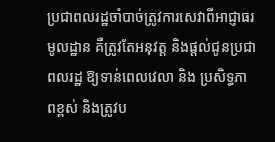ប្រជាពលរដ្ឋចាំបាច់ត្រូវការសេវាពីអាជ្ញាធរមូលដ្ឋាន គឺត្រូវតែអនុវត្ត និងផ្តល់ជូនប្រជាពលរដ្ឋ ឱ្យទាន់ពេលវេលា និង ប្រសិទ្ធភាពខ្ពស់ និងត្រូវប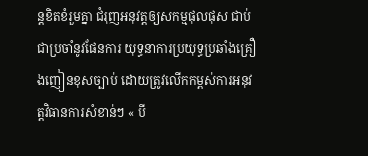ន្តខិតខំរួមគ្នា ជំរុញអនុវត្តឲ្យសកម្មផុលផុស ជាប់ជាប្រចាំនូវផែនការ យុទ្ធនាការប្រយុទ្ធប្រឆាំងគ្រឿងញៀនខុសច្បាប់ ដោយត្រូវលើកកម្ពស់ការអនុវត្តវិធានការសំខាន់ៗ « បី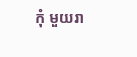កុំ មួយរា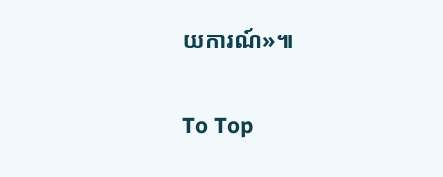យការណ៍»៕

To Top